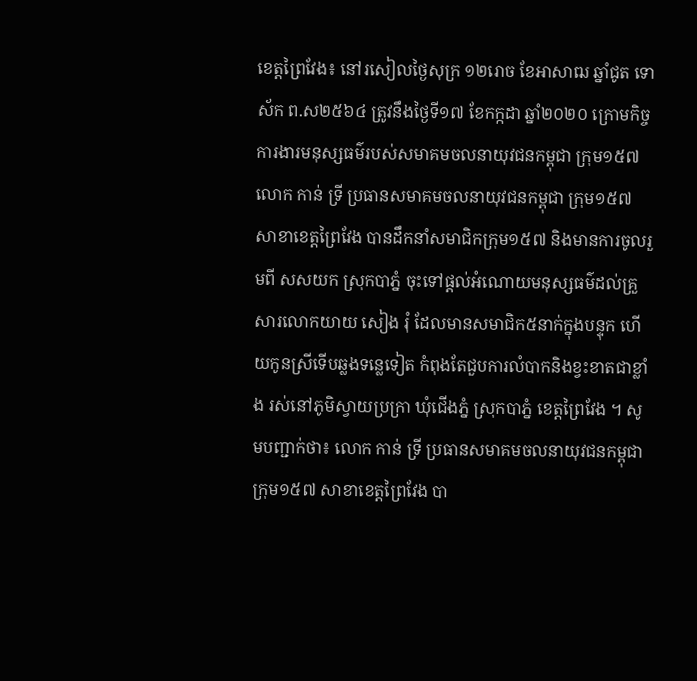ខេត្តព្រៃវែង៖ នៅរសៀលថ្ងៃសុក្រ ១២រោច ខែអាសាឍ ឆ្នាំជូត ទោស័ក ព.ស២៥៦៤ ត្រូវនឹងថ្ងៃទី១៧ ខែកក្កដា ឆ្នាំ២០២០ ក្រោមកិច្ចការងារមនុស្សធម៌របស់សមាគមចលនាយុវជនកម្ពុជា ក្រុម១៥៧ លោក កាន់ ទ្រី ប្រធានសមាគមចលនាយុវជនកម្ពុជា ក្រុម១៥៧ សាខាខេត្តព្រៃវែង បានដឹកនាំសមាជិកក្រុម១៥៧ និងមានការចូលរួមពី សសយក ស្រុកបាភ្នំ ចុះទៅផ្ដល់អំណោយមនុស្សធម៌ដល់គ្រួសារលោកយាយ សៀង រុំ ដែលមានសមាជិក៥នាក់ក្នុងបន្ទុក ហើយកូនស្រីទើបឆ្លងទន្លេទៀត កំពុងតែជួបការលំបាកនិងខ្វះខាតជាខ្លាំង រស់នៅភូមិស្វាយប្រក្រា ឃុំជើងភ្នំ ស្រុកបាភ្នំ ខេត្តព្រៃវែង ។ សូមបញ្ជាក់ថា៖ លោក កាន់ ទ្រី ប្រធានសមាគមចលនាយុវជនកម្ពុជា ក្រុម១៥៧ សាខាខេត្តព្រៃវែង បា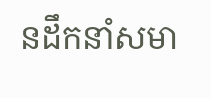នដឹកនាំសមា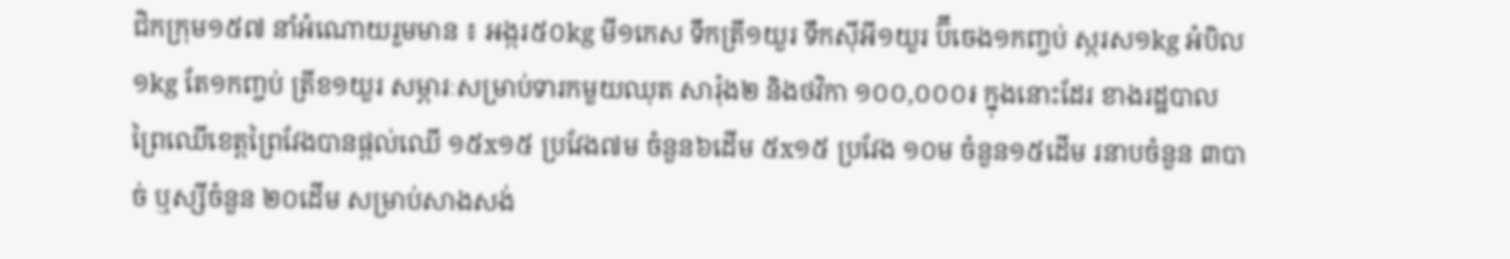ជិកក្រុម១៥៧ នាំអំណោយរួមមាន ៖ អង្ករ៥០kg មី១កេស ទឹកត្រី១យួរ ទឹកស៊ីអី១យួរ ប៊ីចេង១កញ្ចប់ ស្ករស១kg អំបិល១kg តែ១កញ្ចប់ ត្រីខ១យួរ សម្ភារៈសម្រាប់ទារកមួយឈុត សារ៉ុង២ និងថវិកា ១០០,០០០៛ ក្នុងនោះដែរ ខាងរដ្ឋបាលព្រៃឈើខេត្តព្រៃវែងបានផ្ដល់ឈើ ១៥x១៥ ប្រវែង៧ម ចំនួន៦ដើម ៥x១៥ ប្រវែង ១០ម ចំនួន១៥ដើម រនាបចំនួន ៣បាច់ ឬស្សីចំនួន ២០ដើម សម្រាប់សាងសង់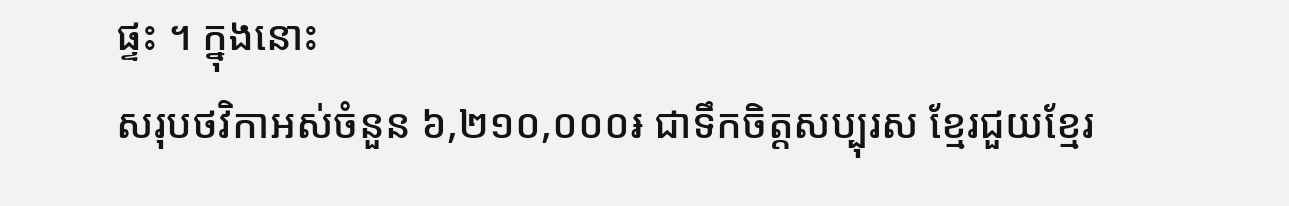ផ្ទះ ។ ក្នុងនោះ
សរុបថវិកាអស់ចំនួន ៦,២១០,០០០៛ ជាទឹកចិត្តសប្បុរស ខ្មែរជួយខ្មែរ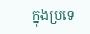ក្នុងប្រទេ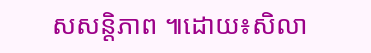សសន្តិភាព ៕ដោយ៖សិលា